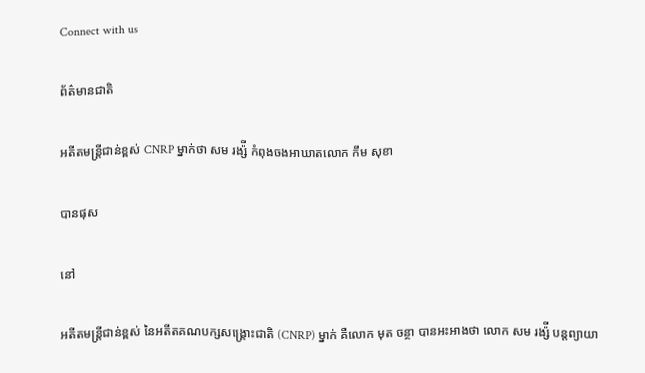Connect with us

ព័ត៌មានជាតិ

អតីតមន្រ្តីជាន់ខ្ពស់ CNRP ម្នាក់ថា សម រង្ស៉ី កំពុងចងអាឃាតលោក កឹម សុខា

បានផុស

នៅ

អតីតមន្រ្តីជាន់ខ្ពស់ នៃអតីតគណបក្សសង្រ្គោះជាតិ (CNRP) ម្នាក់ គឺលោក មុត ចន្ថា បានអះអាងថា លោក សម រង្ស៉ី បន្តព្យាយា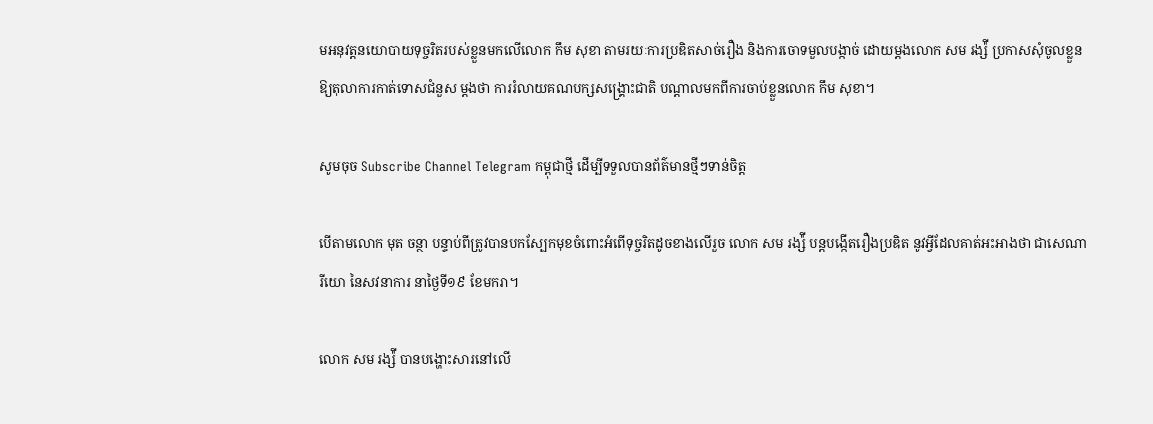មអនុវត្តនយោបាយទុច្ចរិតរបស់ខ្លួនមកលើលោក កឹម សុខា តាមរយៈការប្រឌិតសាច់រឿង និងការចោទមួលបង្កាច់ ដោយម្តងលោក សម រង្ស៉ី ប្រកាសសុំចូលខ្លួនឱ្យតុលាការកាត់ទោសជំនួស ម្តងថា ការរំលាយគណបក្សសង្រ្គោះជាតិ បណ្តាលមកពីការចាប់ខ្លួនលោក កឹម សុខា។

សូមចុច Subscribe Channel Telegram កម្ពុជាថ្មី ដើម្បីទទួលបានព័ត៌មានថ្មីៗទាន់ចិត្ត

បើតាមលោក មុត ចន្ថា បន្ទាប់ពីត្រូវបានបកស្បែកមុខចំពោះអំពើទុច្ចរិតដូចខាងលើរួច លោក សម រង្ស៉ី បន្តបង្កើតរឿងប្រឌិត នូវអ្វីដែលគាត់អះអាងថា ជាសេណារីយោ នៃសវនាការ នាថ្ងៃទី១៩ ខែមករា។

លោក សម រង្ស៉ី បានបង្ហោះសារនៅលើ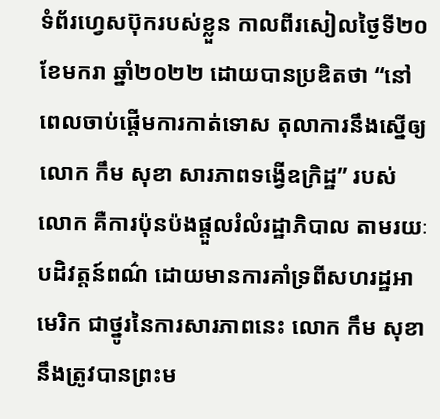ទំព័រហ្វេសប៊ុករបស់ខ្លួន កាលពីរសៀលថ្ងៃទី២០ ខែមករា ឆ្នាំ២០២២ ដោយបានប្រឌិតថា “នៅពេលចាប់ផ្តើមការកាត់ទោស តុលាការនឹងស្នើឲ្យលោក កឹម សុខា សារភាពទង្វើឧក្រិដ្ឋ” របស់លោក គឺការប៉ុនប៉ងផ្តួលរំលំរដ្ឋាភិបាល តាមរយៈបដិវត្តន៍ពណ៌ ដោយមានការគាំទ្រពីសហរដ្ឋអាមេរិក ជាថ្នូរនៃការសារភាពនេះ លោក កឹម សុខា នឹងត្រូវបានព្រះម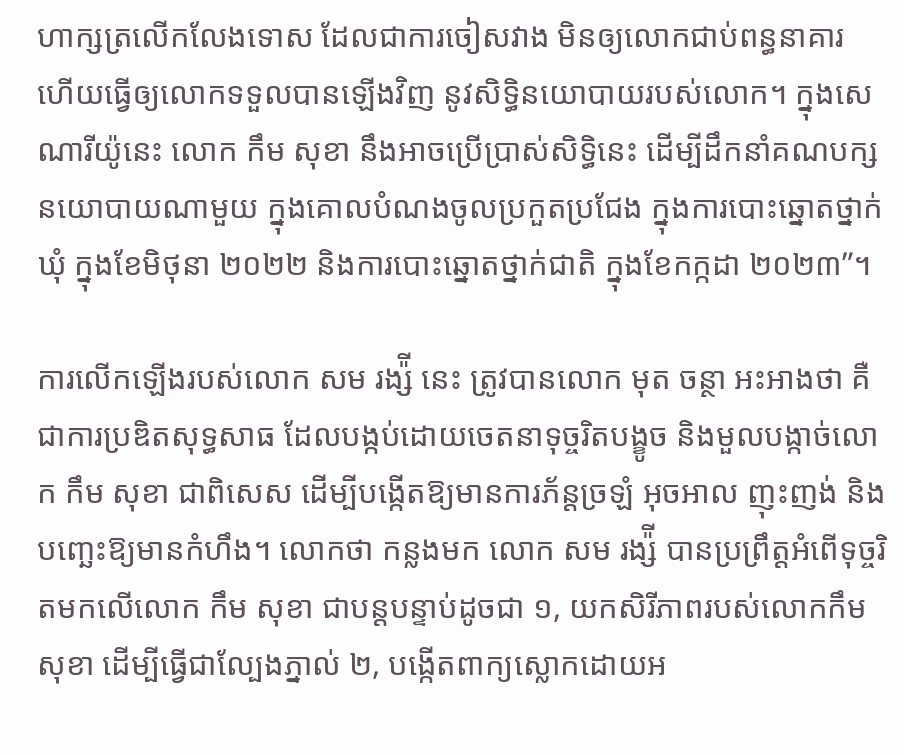ហាក្សត្រលើកលែងទោស ដែលជាការចៀសវាង មិនឲ្យលោកជាប់ពន្ធនាគារ ហើយធ្វើឲ្យលោកទទួលបានឡើងវិញ នូវសិទ្ធិនយោបាយរបស់លោក។ ក្នុងសេណារីយ៉ូនេះ លោក កឹម សុខា នឹងអាចប្រើប្រាស់សិទ្ធិនេះ ដើម្បីដឹកនាំគណបក្សនយោបាយណាមួយ ក្នុងគោលបំណងចូលប្រកួតប្រជែង ក្នុងការបោះឆ្នោតថ្នាក់ឃុំ ក្នុងខែមិថុនា ២០២២ និងការបោះឆ្នោតថ្នាក់ជាតិ ក្នុងខែកក្កដា ២០២៣”។

ការលើកឡើងរបស់លោក សម រង្ស៉ី នេះ ត្រូវបានលោក មុត ចន្ថា អះអាងថា គឺជាការប្រឌិតសុទ្ធសាធ ដែលបង្កប់ដោយចេតនាទុច្ចរិតបង្ខូច និងមួលបង្កាច់លោក កឹម សុខា ជាពិសេស ដើម្បីបង្កើតឱ្យមានការភ័ន្តច្រឡំ អុចអាល ញុះញង់ និងបញ្ឆេះឱ្យមានកំហឹង។ លោកថា កន្លងមក លោក សម រង្ស៉ី បានប្រព្រឹត្តអំពើទុច្ចរិតមកលើលោក កឹម សុខា ជាបន្តបន្ទាប់ដូចជា ១, យកសិរីភាពរបស់លោកកឹម សុខា ដើម្បីធ្វើជាល្បែងភ្នាល់ ២, បង្កើតពាក្យស្លោកដោយអ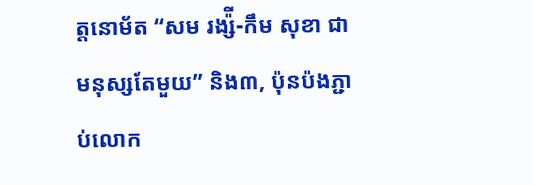ត្តនោម័ត “សម រង្ស៉ី-កឹម សុខា ជាមនុស្សតែមួយ” និង៣, ប៉ុនប៉ងភ្ជាប់លោក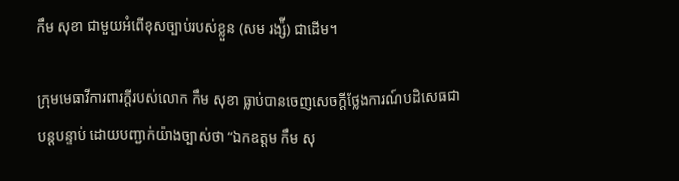កឹម សុខា ជាមួយអំពើខុសច្បាប់របស់ខ្លួន (សម រង្ស៉ី) ជាដើម។

ក្រុមមេធាវីការពារក្តីរបស់លោក កឹម សុខា ធ្លាប់បានចេញសេចក្តីថ្លែងការណ៍បដិសេធជាបន្តបន្ទាប់ ដោយបញ្ជាក់យ៉ាងច្បាស់ថា “ឯកឧត្តម កឹម សុ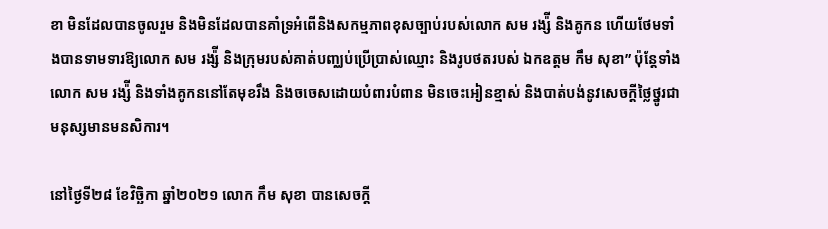ខា មិនដែលបានចូលរួម និងមិនដែលបានគាំទ្រអំពើនិងសកម្មភាពខុសច្បាប់របស់លោក សម រង្ស៉ី និងគូកន ហើយថែមទាំងបានទាមទារឱ្យលោក សម រង្ស៉ី និងក្រុមរបស់គាត់បញ្ឈប់ប្រើប្រាស់ឈ្មោះ និងរូបថតរបស់ ឯកឧត្តម កឹម សុខា” ប៉ុន្តែទាំងលោក សម រង្ស៉ី និងទាំងគូកននៅតែមុខរឹង និងចចេសដោយបំពារបំពាន មិនចេះអៀនខ្មាស់ និងបាត់បង់នូវសេចក្តីថ្លៃថ្នូរជាមនុស្សមានមនសិការ។

នៅថ្ងៃទី២៨ ខែវិច្ឆិកា ឆ្នាំ២០២១ លោក កឹម សុខា បានសេចក្តី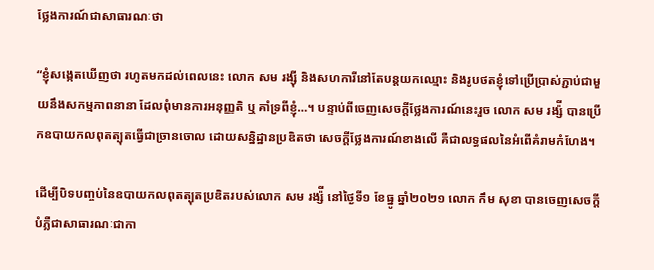ថ្លែងការណ៍ជាសាធារណៈថា

“ខ្ញុំសង្កេតឃើញថា រហូតមកដល់ពេលនេះ លោក សម រង្ស៊ី និងសហការីនៅតែបន្តយកឈ្មោះ និងរូបថតខ្ញុំទៅប្រើប្រាស់ភ្ជាប់ជាមួយនឹងសកម្មភាពនានា ដែលពុំមានការអនុញ្ញតិ ឬ គាំទ្រពីខ្ញុំ…។ បន្ទាប់ពីចេញសេចក្តីថ្លែងការណ៍នេះរួច លោក សម រង្ស៉ី បានប្រើកឧបាយកលពុតត្បុតធ្វើជាច្រានចោល ដោយសន្និដ្ឋានប្រឌិតថា សេចក្តីថ្លែងការណ៍ខាងលើ គឺជាលទ្ធផលនៃអំពើគំរាមកំហែង។

ដើម្បីបិទបញ្ចប់នៃឧបាយកលពុតត្បុតប្រឌិតរបស់លោក សម រង្ស៉ី នៅថ្ងៃទី១ ខែធ្នូ ឆ្នាំ២០២១ លោក កឹម សុខា បានចេញសេចក្តីបំភ្លឺជាសាធារណៈជាកា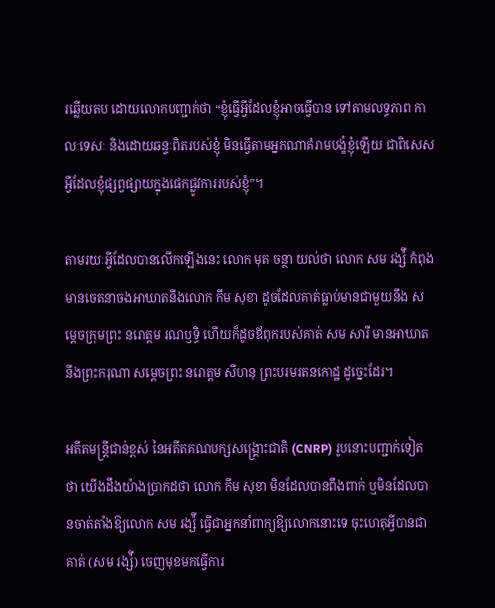រឆ្លើយតប ដោយលោកបញ្ជាក់ថា “ខ្ញុំធ្វើអ្វីដែលខ្ញុំអាចធ្វើបាន ទៅតាមលទ្ធភាព កាលៈទេសៈ និងដោយឆន្ទៈពិតរបស់ខ្ញុំ មិនធ្វើតាមអ្នកណាគំរាមបង្ខំខ្ញុំឡើយ ជាពិសេសអ្វីដែលខ្ញុំផ្សព្វផ្សាយក្នុងផេកផ្លូវការរបស់ខ្ញុំ”។

តាមរយៈអ្វីដែលបានលើកឡើងនេះ លោក មុត ចន្ថា យល់ថា លោក សម រង្ស៉ី កំពុងមានចេតនាចងអាឃាតនឹងលោក កឹម សុខា ដូចដែលគាត់ធ្លាប់មានជាមួយនឹង សម្តេចក្រុមព្រះ នរោត្តម រណឫទ្ធិ ហើយក៏ដូចឪពុករបស់គាត់ សម សារី មានអាឃាតនឹងព្រះករុណា សម្តេចព្រះ នរោត្តម សីហនុ ព្រះបរមរតនកោដ្ឋ ដូច្នេះដែរ។

អតីតមន្រ្តីជាន់ខ្ពស់ នៃអតីតគណបក្សសង្រ្គោះជាតិ (CNRP) រូបនោះបញ្ជាក់ទៀតថា យើងដឹងយ៉ាងប្រាកដថា លោក កឹម សុខា មិនដែលបានពឹងពាក់ ឬមិនដែលបានចាត់តាំងឱ្យលោក សម រង្ស៉ី ធ្វើជាអ្នកនាំពាក្យឱ្យលោកនោះទេ ចុះហេតុអ្វីបានជាគាត់ (សម រង្ស៉ី) ចេញមុខមកធ្វើការ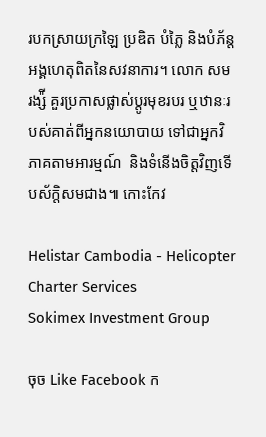របកស្រាយក្រឡៃ ប្រឌិត បំភ្លៃ និងបំភ័ន្តអង្គហេតុពិតនៃសវនាការ។ លោក សម រង្ស៉ី គួរប្រកាសផ្លាស់ប្តូរមុខរបរ ឬឋានៈរបស់គាត់ពីអ្នកនយោបាយ ទៅជាអ្នកវិភាគតាមអារម្មណ៍  និងទំនើងចិត្តវិញទើបស័ក្តិសមជាង៕ កោះកែវ

Helistar Cambodia - Helicopter Charter Services
Sokimex Investment Group

ចុច Like Facebook ក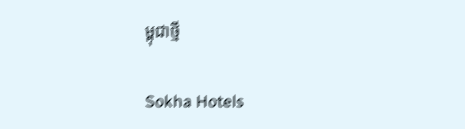ម្ពុជាថ្មី

Sokha Hotels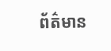ព័ត៌មាន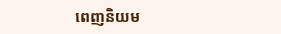ពេញនិយម